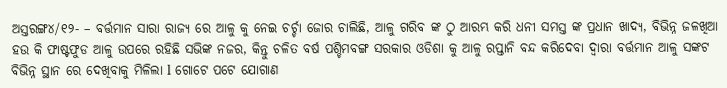ଅସ୍ତରଙ୍ଗ୪/୧୨- – ବର୍ତ୍ତମାନ ସାରା ରାଜ୍ୟ ରେ ଆଳୁ କୁ ନେଇ ଚର୍ଚ୍ଚା ଜୋର ଚାଲିଛି, ଆଳୁ ଗରିବ ଙ୍କ ଠୁ ଆରମ୍ଭ କରି ଧନୀ ସମସ୍ତ ଙ୍କ ପ୍ରଧାନ ଖାଦ୍ୟ, ବିଭିନ୍ନ ଜଳଖିଆ ହଉ କି ଫାଷ୍ଟଫୁଡ ଆଳୁ ଉପରେ ରହିଛି ସଭିଙ୍କ ନଜର, କିନ୍ତୁ ଚଳିତ ବର୍ଷ ପଶ୍ଚିମବଙ୍ଗ ସରକାର ଓଡିଶା କୁ ଆଳୁ ରପ୍ତାନି ବନ୍ଦ କରିଦେବା ଦ୍ୱାରା ବର୍ତ୍ତମାନ ଆଳୁ ସଙ୍କଟ ବିଭିନ୍ନ ସ୍ଥାନ ରେ ଦେଖିବାକୁ ମିଳିଲା l ଗୋଟେ ପଟେ ଯୋଗାଣ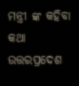ମନ୍ତ୍ରୀ ଙ୍କ କହିବା କଥା ଉତ୍ତରପ୍ରଦେଶ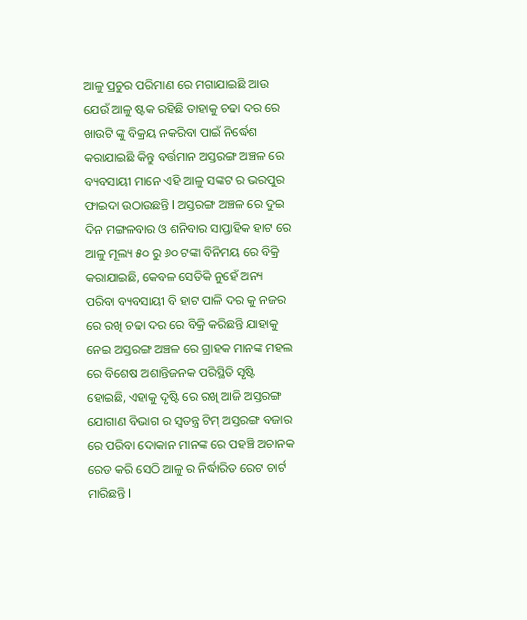ଆଳୁ ପ୍ରଚୁର ପରିମାଣ ରେ ମଗାଯାଇଛି ଆଉ ଯେଉଁ ଆଳୁ ଷ୍ଟକ ରହିଛି ତାହାକୁ ଚଢା ଦର ରେ ଖାଉଟି ଙ୍କୁ ବିକ୍ରୟ ନକରିବା ପାଇଁ ନିର୍ଦ୍ଧେଶ କରାଯାଇଛି କିନ୍ତୁ ବର୍ତ୍ତମାନ ଅସ୍ତରଙ୍ଗ ଅଞ୍ଚଳ ରେ ବ୍ୟବସାୟୀ ମାନେ ଏହି ଆଳୁ ସଙ୍କଟ ର ଭରପୁର ଫାଇଦା ଉଠାଉଛନ୍ତି l ଅସ୍ତରଙ୍ଗ ଅଞ୍ଚଳ ରେ ଦୁଇ ଦିନ ମଙ୍ଗଳବାର ଓ ଶନିବାର ସାପ୍ତାହିକ ହାଟ ରେ ଆଳୁ ମୂଲ୍ୟ ୫୦ ରୁ ୬୦ ଟଙ୍କା ବିନିମୟ ରେ ବିକ୍ରି କରାଯାଇଛି, କେବଳ ସେତିକି ନୁହେଁ ଅନ୍ୟ ପରିବା ବ୍ୟବସାୟୀ ବି ହାଟ ପାଳି ଦର କୁ ନଜର ରେ ରଖି ଚଢା ଦର ରେ ବିକ୍ରି କରିଛନ୍ତି ଯାହାକୁ ନେଇ ଅସ୍ତରଙ୍ଗ ଅଞ୍ଚଳ ରେ ଗ୍ରାହକ ମାନଙ୍କ ମହଲ ରେ ବିଶେଷ ଅଶାନ୍ତିଜନକ ପରିସ୍ଥିତି ସୃଷ୍ଟି ହୋଇଛି, ଏହାକୁ ଦୃଷ୍ଟି ରେ ରଖି ଆଜି ଅସ୍ତରଙ୍ଗ ଯୋଗାଣ ବିଭାଗ ର ସ୍ୱତନ୍ତ୍ର ଟିମ୍ ଅସ୍ତରଙ୍ଗ ବଜାର ରେ ପରିବା ଦୋକାନ ମାନଙ୍କ ରେ ପହଞ୍ଚି ଅଚାନକ ରେଡ କରି ସେଠି ଆଳୁ ର ନିର୍ଦ୍ଧାରିତ ରେଟ ଚାର୍ଟ ମାରିଛନ୍ତି l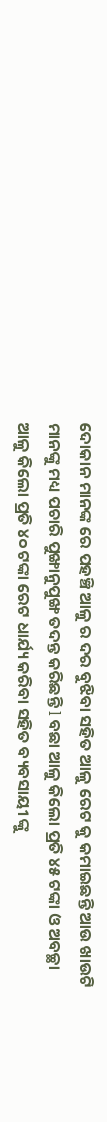ଦୋକାନ ମାନଙ୍କ ରେ ପହଞ୍ଚି ଆଳୁ ର ଦର ବୁଝିବା ସହିତ ଆଳୁ ରେଟ କୁ କମାଇଛନ୍ତି ଆଉ ଖାଉଟି ମାନଙ୍କୁ ମଧ୍ୟ ପଚାରି ପୁଙ୍ଖାନୁପୁଙ୍ଖ ତଦନ୍ତ କରିଛନ୍ତି l ବଛା ଆଳୁ କିଲୋ ପ୍ରତି ୪୫ ଟଙ୍କା ଓ ଅବଚ୍ଛା ଆଳୁ କିଲୋ ପ୍ରତି ୪୦ ଟଙ୍କା ରେଟ ଧାର୍ଯ୍ୟ କରିବା ସହିତ ବ୍ୟବସାୟୀ ଙ୍କୁ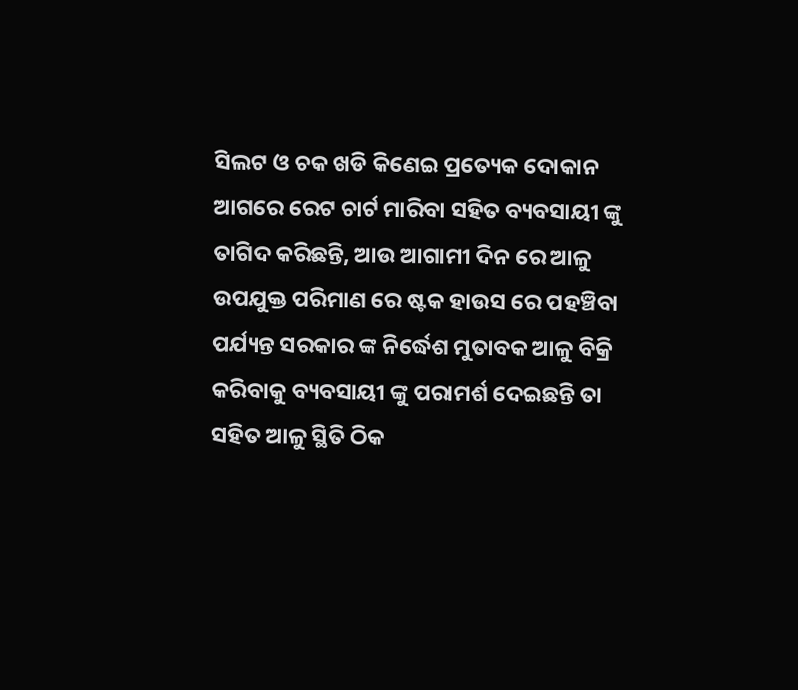ସିଲଟ ଓ ଚକ ଖଡି କିଣେଇ ପ୍ରତ୍ୟେକ ଦୋକାନ ଆଗରେ ରେଟ ଚାର୍ଟ ମାରିବା ସହିତ ବ୍ୟବସାୟୀ ଙ୍କୁ ତାଗିଦ କରିଛନ୍ତି, ଆଉ ଆଗାମୀ ଦିନ ରେ ଆଳୁ ଉପଯୁକ୍ତ ପରିମାଣ ରେ ଷ୍ଟକ ହାଉସ ରେ ପହଞ୍ଚିବା ପର୍ଯ୍ୟନ୍ତ ସରକାର ଙ୍କ ନିର୍ଦ୍ଧେଶ ମୁତାବକ ଆଳୁ ବିକ୍ରି କରିବାକୁ ବ୍ୟବସାୟୀ ଙ୍କୁ ପରାମର୍ଶ ଦେଇଛନ୍ତି ତା ସହିତ ଆଳୁ ସ୍ଥିତି ଠିକ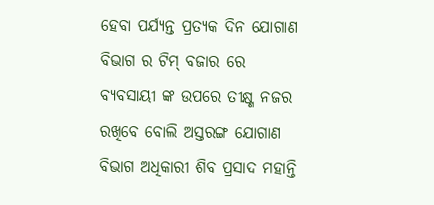ହେବା ପର୍ଯ୍ୟନ୍ତ ପ୍ରତ୍ୟକ ଦିନ ଯୋଗାଣ ବିଭାଗ ର ଟିମ୍ ବଜାର ରେ ବ୍ୟବସାୟୀ ଙ୍କ ଉପରେ ତୀକ୍ଷ୍ଣ ନଜର ରଖିବେ ବୋଲି ଅସ୍ତରଙ୍ଗ ଯୋଗାଣ ବିଭାଗ ଅଧିକାରୀ ଶିବ ପ୍ରସାଦ ମହାନ୍ତି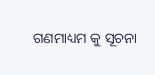ଗଣମାଧ୍ୟମ କୁ ସୂଚନା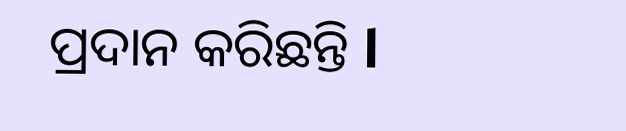ପ୍ରଦାନ କରିଛନ୍ତି l